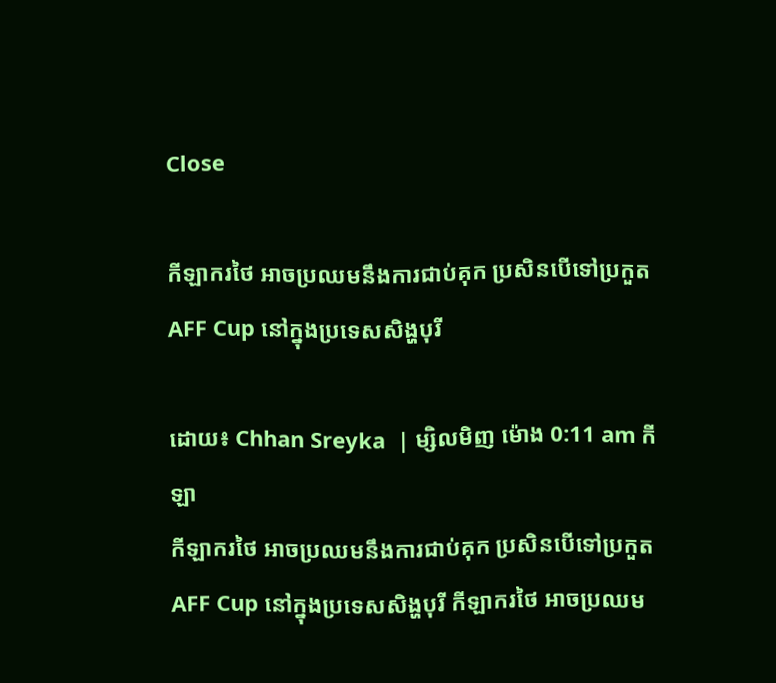Close

កីឡាករថៃ អាចប្រឈមនឹងការជាប់គុក ប្រសិនបើទៅប្រកួត AFF Cup នៅក្នុងប្រទេសសិង្ហបុរី

ដោយ៖ Chhan Sreyka  | ម្សិលមិញ ម៉ោង 0:11 am កីឡា
កីឡាករថៃ អាចប្រឈមនឹងការជាប់គុក ប្រសិនបើទៅប្រកួត AFF Cup នៅក្នុងប្រទេសសិង្ហបុរី កីឡាករថៃ អាចប្រឈម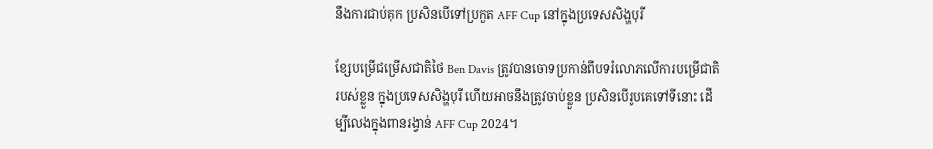នឹងការជាប់គុក ប្រសិនបើទៅប្រកួត AFF Cup នៅក្នុងប្រទេសសិង្ហបុរី

ខ្សែបម្រើជម្រើសជាតិថៃ Ben Davis ត្រូវបានចោទប្រកាន់ពីបទរំលោភលើការបម្រើជាតិរបស់ខ្លួន ក្នុងប្រទេសសិង្ហបុរី ហើយអាចនឹងត្រូវចាប់ខ្លួន ប្រសិនបើរូបគេទៅទីនោះ ដើម្បីលេងក្នុងពានរង្វាន់ AFF Cup 2024។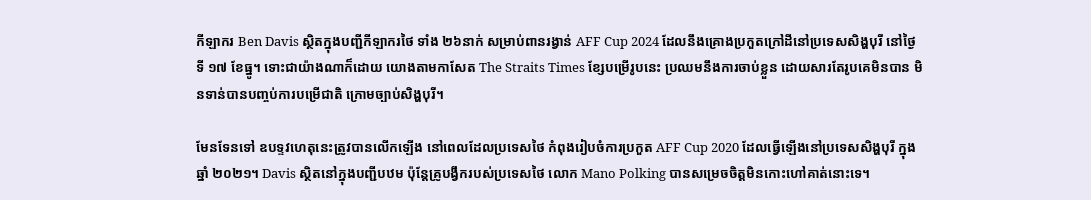កីឡាករ Ben Davis ស្ថិតក្នុងបញ្ជីកីឡាករថៃ ទាំង ២៦នាក់ សម្រាប់ពានរង្វាន់ AFF Cup 2024 ដែលនឹងគ្រោងប្រកួតក្រៅដីនៅប្រទេសសិង្ហបុរី នៅថ្ងៃទី ១៧ ខែធ្នូ។ ទោះជាយ៉ាងណាក៏ដោយ យោងតាមកាសែត The Straits Times ខ្សែបម្រើរូបនេះ ប្រឈមនឹងការចាប់ខ្លួន ដោយសារតែរូបគេមិនបាន មិនទាន់បានបញ្ចប់ការបម្រើជាតិ ក្រោមច្បាប់សិង្ហបុរី។

មែនទែនទៅ ឧបទ្ទវហេតុនេះត្រូវបានលើកឡើង នៅពេលដែលប្រទេសថៃ កំពុងរៀបចំការប្រកួត AFF Cup 2020 ដែលធ្វើឡើងនៅប្រទេសសិង្ហបុរី ក្នុងឆ្នាំ ២០២១។ Davis ស្ថិតនៅក្នុងបញ្ជីបឋម ប៉ុន្តែគ្រូបង្វឹករបស់ប្រទេសថៃ លោក Mano Polking បានសម្រេចចិត្តមិនកោះហៅគាត់នោះទេ។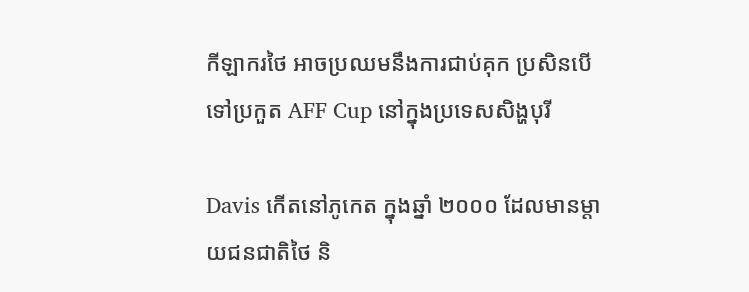កីឡាករថៃ អាចប្រឈមនឹងការជាប់គុក ប្រសិនបើទៅប្រកួត AFF Cup នៅក្នុងប្រទេសសិង្ហបុរី

Davis កើតនៅភូកេត ក្នុងឆ្នាំ ២០០០ ដែលមានម្តាយជនជាតិថៃ និ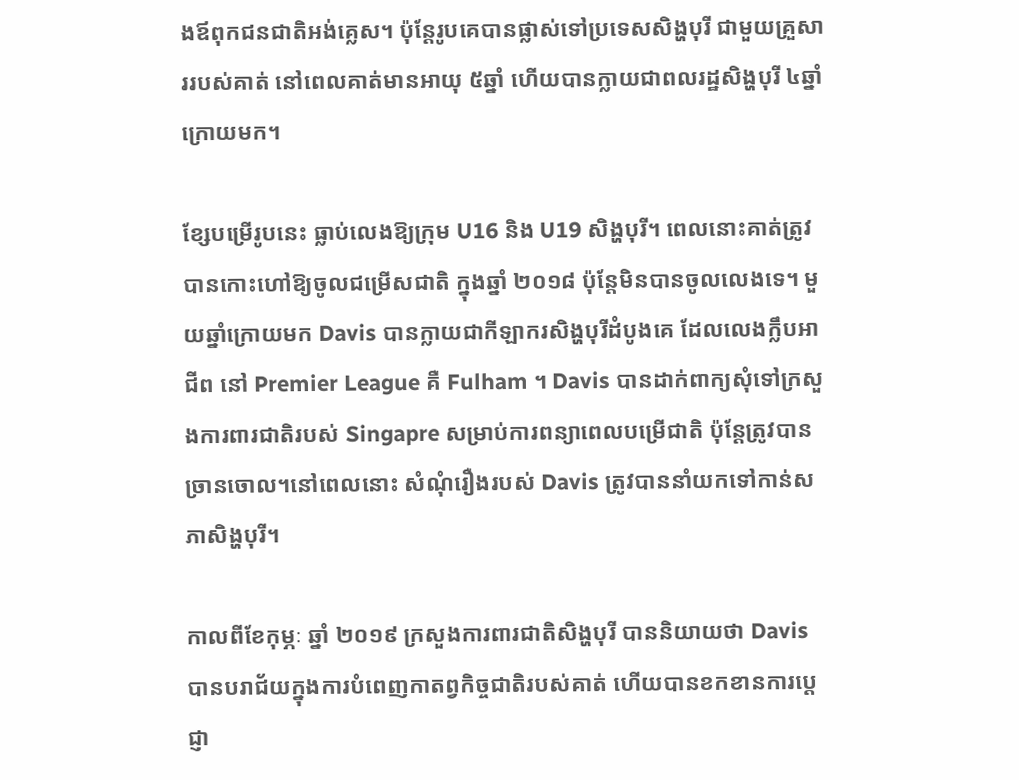ងឪពុកជនជាតិអង់គ្លេស។ ប៉ុន្តែរូបគេបានផ្លាស់ទៅប្រទេសសិង្ហបុរី ជាមួយគ្រួសាររបស់គាត់ នៅពេលគាត់មានអាយុ ៥ឆ្នាំ ហើយបានក្លាយជាពលរដ្ឋសិង្ហបុរី ៤ឆ្នាំក្រោយមក។

ខ្សែបម្រើរូបនេះ ធ្លាប់លេងឱ្យក្រុម U16 និង U19 សិង្ហបុរី។ ពេលនោះគាត់ត្រូវបានកោះហៅឱ្យចូលជម្រើសជាតិ ក្នុងឆ្នាំ ២០១៨ ប៉ុន្តែមិនបានចូលលេងទេ។ មួយឆ្នាំក្រោយមក Davis បានក្លាយជាកីឡាករសិង្ហបុរីដំបូងគេ ដែលលេងក្លឹបអាជីព នៅ Premier League គឺ Fulham ។ Davis បានដាក់ពាក្យសុំទៅក្រសួងការពារជាតិរបស់ Singapre សម្រាប់ការពន្យាពេលបម្រើជាតិ ប៉ុន្តែត្រូវបានច្រានចោល។នៅពេលនោះ សំណុំរឿងរបស់ Davis ត្រូវបាននាំយកទៅកាន់សភាសិង្ហបុរី។

កាលពីខែកុម្ភៈ ឆ្នាំ ២០១៩ ក្រសួងការពារជាតិសិង្ហបុរី បាននិយាយថា Davis បានបរាជ័យក្នុងការបំពេញកាតព្វកិច្ចជាតិរបស់គាត់ ហើយបានខកខានការប្តេជ្ញា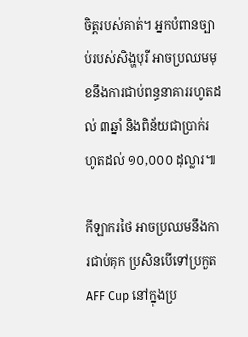ចិត្តរបស់គាត់។ អ្នកបំពានច្បាប់របស់សិង្ហបុរី អាចប្រឈមមុខនឹងការជាប់ពន្ធនាគាររហូតដល់ ៣ឆ្នាំ និងពិន័យជាប្រាក់រហូតដល់ ១០,០០០ ដុល្លារ៕

កីឡាករថៃ អាចប្រឈមនឹងការជាប់គុក ប្រសិនបើទៅប្រកួត AFF Cup នៅក្នុងប្រ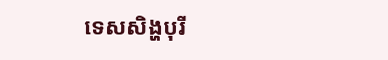ទេសសិង្ហបុរី